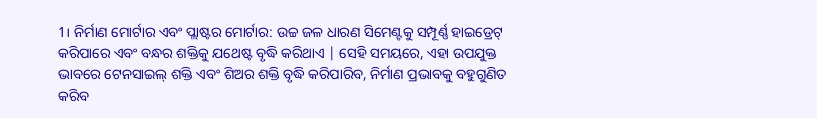1। ନିର୍ମାଣ ମୋର୍ଟାର ଏବଂ ପ୍ଲାଷ୍ଟର ମୋର୍ଟାର: ଉଚ୍ଚ ଜଳ ଧାରଣ ସିମେଣ୍ଟକୁ ସମ୍ପୂର୍ଣ୍ଣ ହାଇଡ୍ରେଟ୍ କରିପାରେ ଏବଂ ବନ୍ଧର ଶକ୍ତିକୁ ଯଥେଷ୍ଟ ବୃଦ୍ଧି କରିଥାଏ | ସେହି ସମୟରେ, ଏହା ଉପଯୁକ୍ତ ଭାବରେ ଟେନସାଇଲ୍ ଶକ୍ତି ଏବଂ ଶିଅର ଶକ୍ତି ବୃଦ୍ଧି କରିପାରିବ, ନିର୍ମାଣ ପ୍ରଭାବକୁ ବହୁଗୁଣିତ କରିବ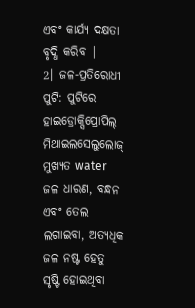ଏବଂ କାର୍ଯ୍ୟ ଦକ୍ଷତା ବୃଦ୍ଧି କରିବ |
2। ଜଳ-ପ୍ରତିରୋଧୀ ପୁଟି: ପୁଟିରେ ହାଇଡ୍ରୋକ୍ସିପ୍ରୋପିଲ୍ ମିଥାଇଲସେଲୁଲୋଜ୍ ମୁଖ୍ୟତ water ଜଳ ଧାରଣ, ବନ୍ଧନ ଏବଂ ତେଲ ଲଗାଇବା, ଅତ୍ୟଧିକ ଜଳ ନଷ୍ଟ ହେତୁ ସୃଷ୍ଟି ହୋଇଥିବା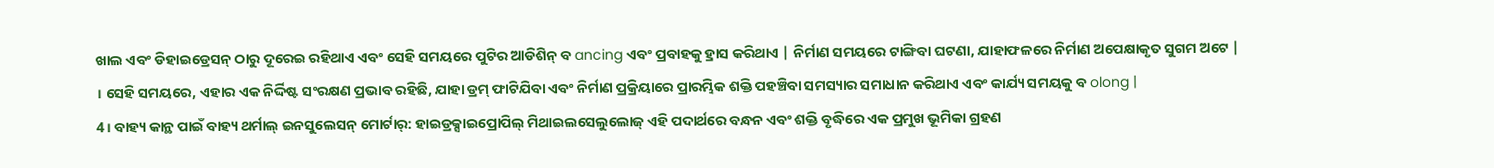ଖାଲ ଏବଂ ଡିହାଇଡ୍ରେସନ୍ ଠାରୁ ଦୂରେଇ ରହିଥାଏ ଏବଂ ସେହି ସମୟରେ ପୁଟିର ଆଡିଶିନ୍ ବ ancing ଏବଂ ପ୍ରବାହକୁ ହ୍ରାସ କରିଥାଏ | ନିର୍ମାଣ ସମୟରେ ଟାଙ୍ଗିବା ଘଟଣା, ଯାହାଫଳରେ ନିର୍ମାଣ ଅପେକ୍ଷାକୃତ ସୁଗମ ଅଟେ |
। ସେହି ସମୟରେ, ଏହାର ଏକ ନିର୍ଦ୍ଦିଷ୍ଟ ସଂରକ୍ଷଣ ପ୍ରଭାବ ରହିଛି, ଯାହା ଡ୍ରମ୍ ଫାଟିଯିବା ଏବଂ ନିର୍ମାଣ ପ୍ରକ୍ରିୟାରେ ପ୍ରାରମ୍ଭିକ ଶକ୍ତି ପହଞ୍ଚିବା ସମସ୍ୟାର ସମାଧାନ କରିଥାଏ ଏବଂ କାର୍ଯ୍ୟ ସମୟକୁ ବ olong |
4। ବାହ୍ୟ କାନ୍ଥ ପାଇଁ ବାହ୍ୟ ଥର୍ମାଲ୍ ଇନସୁଲେସନ୍ ମୋର୍ଟାର୍: ହାଇଡ୍ରକ୍ସାଇପ୍ରୋପିଲ୍ ମିଥାଇଲସେଲୁଲୋଜ୍ ଏହି ପଦାର୍ଥରେ ବନ୍ଧନ ଏବଂ ଶକ୍ତି ବୃଦ୍ଧିରେ ଏକ ପ୍ରମୁଖ ଭୂମିକା ଗ୍ରହଣ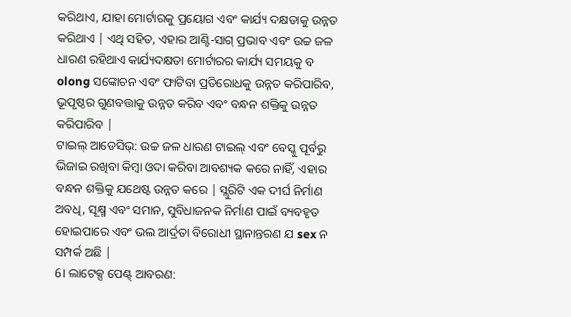କରିଥାଏ, ଯାହା ମୋର୍ଟାରକୁ ପ୍ରୟୋଗ ଏବଂ କାର୍ଯ୍ୟ ଦକ୍ଷତାକୁ ଉନ୍ନତ କରିଥାଏ | ଏଥି ସହିତ, ଏହାର ଆଣ୍ଟି-ସାଗ୍ ପ୍ରଭାବ ଏବଂ ଉଚ୍ଚ ଜଳ ଧାରଣ ରହିଥାଏ କାର୍ଯ୍ୟଦକ୍ଷତା ମୋର୍ଟାରର କାର୍ଯ୍ୟ ସମୟକୁ ବ olong ସଙ୍କୋଚନ ଏବଂ ଫାଟିବା ପ୍ରତିରୋଧକୁ ଉନ୍ନତ କରିପାରିବ, ଭୂପୃଷ୍ଠର ଗୁଣବତ୍ତାକୁ ଉନ୍ନତ କରିବ ଏବଂ ବନ୍ଧନ ଶକ୍ତିକୁ ଉନ୍ନତ କରିପାରିବ |
ଟାଇଲ୍ ଆଡେସିଭ୍: ଉଚ୍ଚ ଜଳ ଧାରଣ ଟାଇଲ୍ ଏବଂ ବେସ୍କୁ ପୂର୍ବରୁ ଭିଜାଇ ରଖିବା କିମ୍ବା ଓଦା କରିବା ଆବଶ୍ୟକ କରେ ନାହିଁ, ଏହାର ବନ୍ଧନ ଶକ୍ତିକୁ ଯଥେଷ୍ଟ ଉନ୍ନତ କରେ | ସ୍ଲୁରିଟି ଏକ ଦୀର୍ଘ ନିର୍ମାଣ ଅବଧି, ସୂକ୍ଷ୍ମ ଏବଂ ସମାନ, ସୁବିଧାଜନକ ନିର୍ମାଣ ପାଇଁ ବ୍ୟବହୃତ ହୋଇପାରେ ଏବଂ ଭଲ ଆର୍ଦ୍ରତା ବିରୋଧୀ ସ୍ଥାନାନ୍ତରଣ ଯ sex ନ ସମ୍ପର୍କ ଅଛି |
6। ଲାଟେକ୍ସ ପେଣ୍ଟ୍ ଆବରଣ: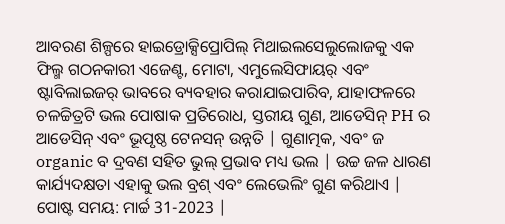ଆବରଣ ଶିଳ୍ପରେ ହାଇଡ୍ରୋକ୍ସିପ୍ରୋପିଲ୍ ମିଥାଇଲସେଲୁଲୋଜକୁ ଏକ ଫିଲ୍ମ ଗଠନକାରୀ ଏଜେଣ୍ଟ, ମୋଟା, ଏମୁଲେସିଫାୟର୍ ଏବଂ ଷ୍ଟାବିଲାଇଜର୍ ଭାବରେ ବ୍ୟବହାର କରାଯାଇପାରିବ, ଯାହାଫଳରେ ଚଳଚ୍ଚିତ୍ରଟି ଭଲ ପୋଷାକ ପ୍ରତିରୋଧ, ସ୍ତରୀୟ ଗୁଣ, ଆଡେସିନ୍ PH ର ଆଡେସିନ୍ ଏବଂ ଭୂପୃଷ୍ଠ ଟେନସନ୍ ଉନ୍ନତି | ଗୁଣାତ୍ମକ, ଏବଂ ଜ organic ବ ଦ୍ରବଣ ସହିତ ଭୁଲ୍ ପ୍ରଭାବ ମଧ୍ୟ ଭଲ | ଉଚ୍ଚ ଜଳ ଧାରଣ କାର୍ଯ୍ୟଦକ୍ଷତା ଏହାକୁ ଭଲ ବ୍ରଶ୍ ଏବଂ ଲେଭେଲିଂ ଗୁଣ କରିଥାଏ |
ପୋଷ୍ଟ ସମୟ: ମାର୍ଚ୍ଚ 31-2023 |